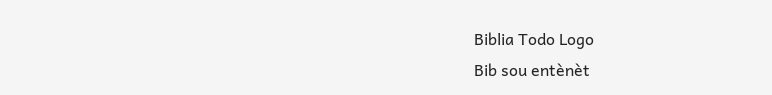Biblia Todo Logo
Bib sou entènèt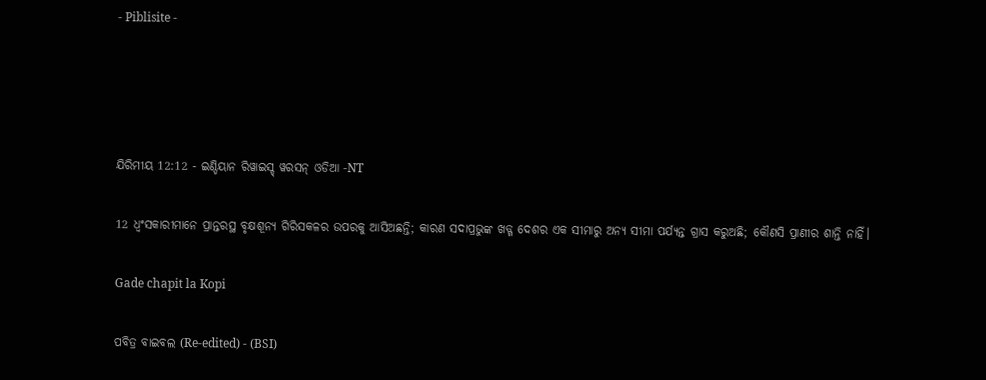- Piblisite -




ଯିରିମୀୟ 12:12 - ଇଣ୍ଡିୟାନ ରିୱାଇସ୍ଡ୍ ୱରସନ୍ ଓଡିଆ -NT

12 ଧ୍ୱଂସକାରୀମାନେ ପ୍ରାନ୍ତରସ୍ଥ ବୃକ୍ଷଶୂନ୍ୟ ଗିରିସକଳର ଉପରକୁ ଆସିଅଛନ୍ତି; କାରଣ ସଦାପ୍ରଭୁଙ୍କ ଖଡ୍ଗ ଦେଶର ଏକ ସୀମାରୁ ଅନ୍ୟ ସୀମା ପର୍ଯ୍ୟନ୍ତ ଗ୍ରାସ କରୁଅଛି; କୌଣସି ପ୍ରାଣୀର ଶାନ୍ତି ନାହିଁ।

Gade chapit la Kopi

ପବିତ୍ର ବାଇବଲ (Re-edited) - (BSI)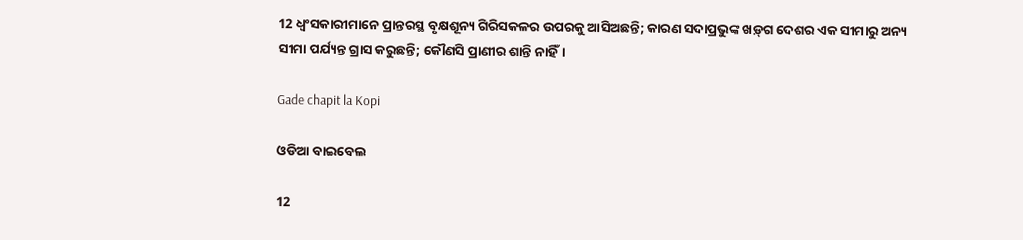12 ଧ୍ଵଂସକାରୀମାନେ ପ୍ରାନ୍ତରସ୍ଥ ବୃକ୍ଷଶୂନ୍ୟ ଗିରିସକଳର ଉପରକୁ ଆସିଅଛନ୍ତି; କାରଣ ସଦାପ୍ରଭୁଙ୍କ ଖଡ଼୍‍ଗ ଦେଶର ଏକ ସୀମାରୁ ଅନ୍ୟ ସୀମା ପର୍ଯ୍ୟନ୍ତ ଗ୍ରାସ କରୁଛନ୍ତି; କୌଣସି ପ୍ରାଣୀର ଶାନ୍ତି ନାହିଁ।

Gade chapit la Kopi

ଓଡିଆ ବାଇବେଲ

12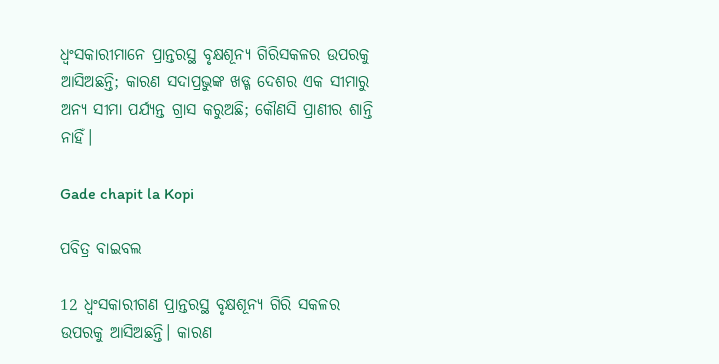ଧ୍ୱଂସକାରୀମାନେ ପ୍ରାନ୍ତରସ୍ଥ ବୃକ୍ଷଶୂନ୍ୟ ଗିରିସକଳର ଉପରକୁ ଆସିଅଛନ୍ତି; କାରଣ ସଦାପ୍ରଭୁଙ୍କ ଖଡ୍ଗ ଦେଶର ଏକ ସୀମାରୁ ଅନ୍ୟ ସୀମା ପର୍ଯ୍ୟନ୍ତ ଗ୍ରାସ କରୁଅଛି; କୌଣସି ପ୍ରାଣୀର ଶାନ୍ତି ନାହିଁ।

Gade chapit la Kopi

ପବିତ୍ର ବାଇବଲ

12 ଧ୍ୱଂସକାରୀଗଣ ପ୍ରାନ୍ତରସ୍ଥ ବୃକ୍ଷଶୂନ୍ୟ ଗିରି ସକଳର ଉପରକୁ ଆସିଅଛନ୍ତି। କାରଣ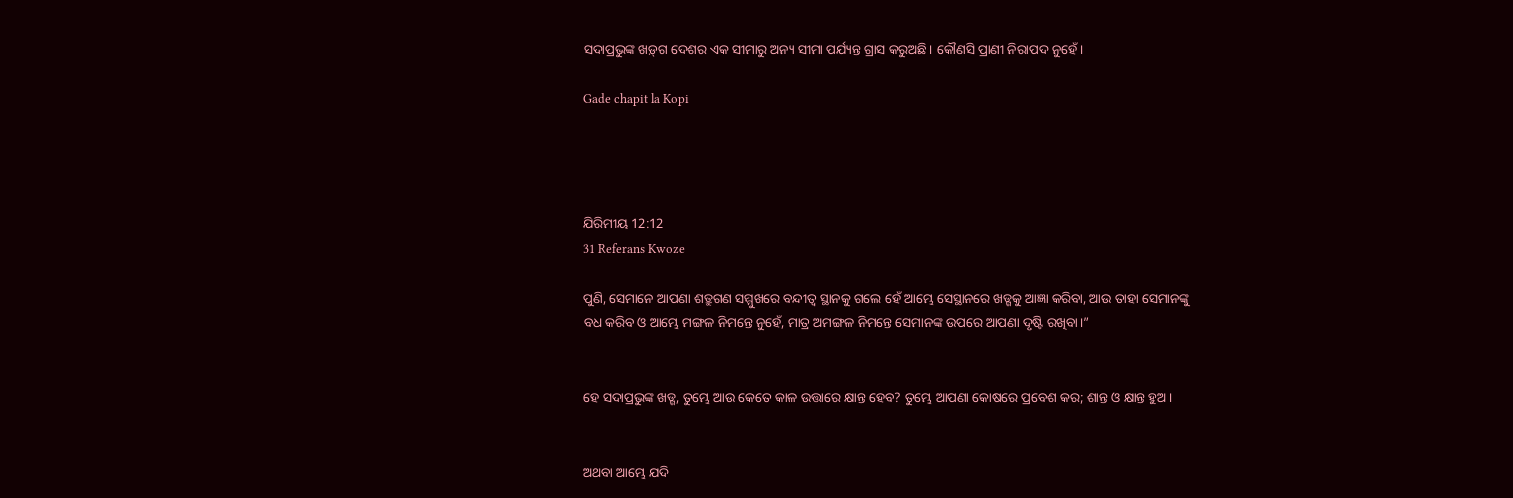ସଦାପ୍ରଭୁଙ୍କ ‌‌ଖ‌ଡ଼୍‌ଗ ଦେଶର ଏକ ସୀମାରୁ ଅନ୍ୟ ସୀମା ପର୍ଯ୍ୟନ୍ତ ଗ୍ରାସ କରୁଅଛି। କୌଣସି ପ୍ରାଣୀ ନିରାପଦ ନୁହେଁ।

Gade chapit la Kopi




ଯିରିମୀୟ 12:12
31 Referans Kwoze

ପୁଣି, ସେମାନେ ଆପଣା ଶତ୍ରୁଗଣ ସମ୍ମୁଖରେ ବନ୍ଦୀତ୍ୱ ସ୍ଥାନକୁ ଗଲେ ହେଁ ଆମ୍ଭେ ସେସ୍ଥାନରେ ଖଡ୍ଗକୁ ଆଜ୍ଞା କରିବା, ଆଉ ତାହା ସେମାନଙ୍କୁ ବଧ କରିବ ଓ ଆମ୍ଭେ ମଙ୍ଗଳ ନିମନ୍ତେ ନୁହେଁ, ମାତ୍ର ଅମଙ୍ଗଳ ନିମନ୍ତେ ସେମାନଙ୍କ ଉପରେ ଆପଣା ଦୃଷ୍ଟି ରଖିବା।”


ହେ ସଦାପ୍ରଭୁଙ୍କ ଖଡ୍ଗ, ତୁମ୍ଭେ ଆଉ କେତେ କାଳ ଉତ୍ତାରେ କ୍ଷାନ୍ତ ହେବ? ତୁମ୍ଭେ ଆପଣା କୋଷରେ ପ୍ରବେଶ କର; ଶାନ୍ତ ଓ କ୍ଷାନ୍ତ ହୁଅ।


ଅଥବା ଆମ୍ଭେ ଯଦି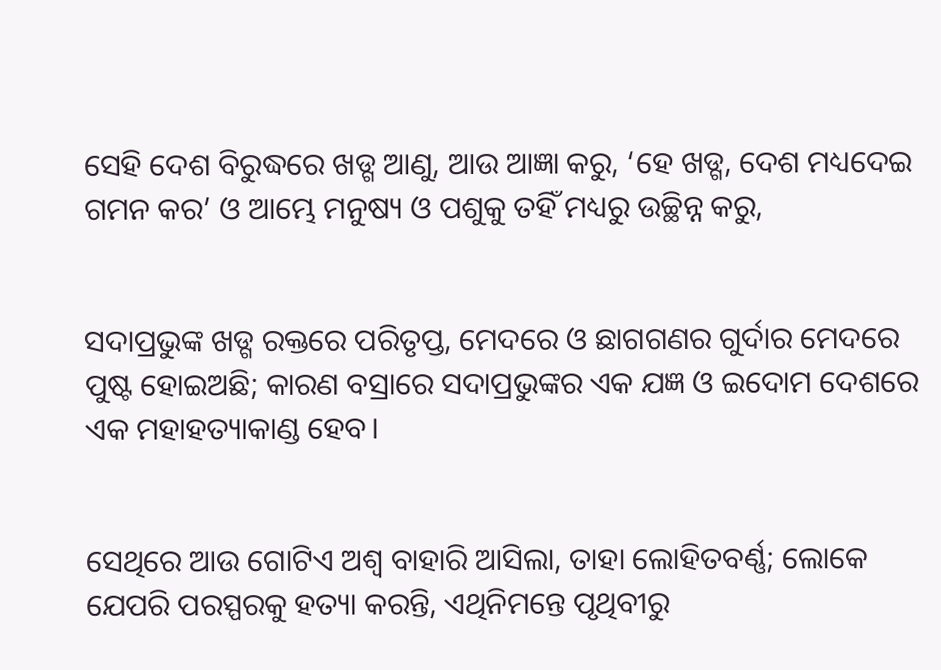ସେହି ଦେଶ ବିରୁଦ୍ଧରେ ଖଡ୍ଗ ଆଣୁ, ଆଉ ଆଜ୍ଞା କରୁ, ‘ହେ ଖଡ୍ଗ, ଦେଶ ମଧ୍ୟଦେଇ ଗମନ କର’ ଓ ଆମ୍ଭେ ମନୁଷ୍ୟ ଓ ପଶୁକୁ ତହିଁ ମଧ୍ୟରୁ ଉଚ୍ଛିନ୍ନ କରୁ,


ସଦାପ୍ରଭୁଙ୍କ ଖଡ୍ଗ ରକ୍ତରେ ପରିତୃପ୍ତ, ମେଦରେ ଓ ଛାଗଗଣର ଗୁର୍ଦାର ମେଦରେ ପୁଷ୍ଟ ହୋଇଅଛି; କାରଣ ବସ୍ରାରେ ସଦାପ୍ରଭୁଙ୍କର ଏକ ଯଜ୍ଞ ଓ ଇଦୋମ ଦେଶରେ ଏକ ମହାହତ୍ୟାକାଣ୍ଡ ହେବ।


ସେଥିରେ ଆଉ ଗୋଟିଏ ଅଶ୍ୱ ବାହାରି ଆସିଲା, ତାହା ଲୋହିତବର୍ଣ୍ଣ; ଲୋକେ ଯେପରି ପରସ୍ପରକୁ ହତ୍ୟା କରନ୍ତି, ଏଥିନିମନ୍ତେ ପୃଥିବୀରୁ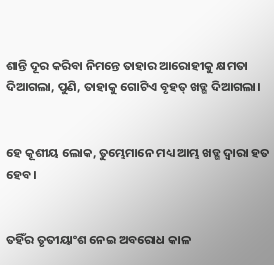ଶାନ୍ତି ଦୂର କରିବା ନିମନ୍ତେ ତାହାର ଆରୋହୀକୁ କ୍ଷମତା ଦିଆଗଲା, ପୁଣି, ତାହାକୁ ଗୋଟିଏ ବୃହତ୍ ଖଡ୍ଗ ଦିଆଗଲା।


ହେ କୂଶୀୟ ଲୋକ, ତୁମ୍ଭେମାନେ ମଧ୍ୟ ଆମ୍ଭ ଖଡ୍ଗ ଦ୍ୱାରା ହତ ହେବ।


ତହିଁର ତୃତୀୟାଂଶ ନେଇ ଅବରୋଧ କାଳ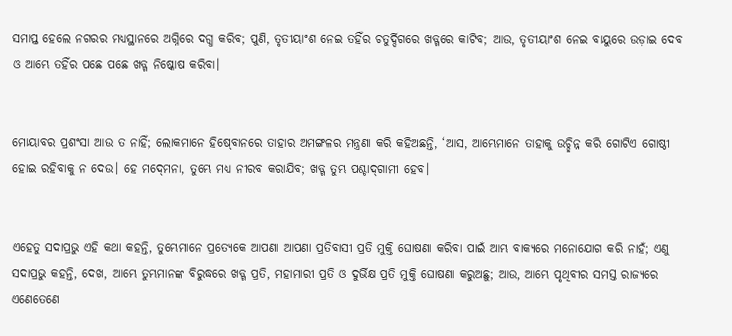ସମାପ୍ତ ହେଲେ ନଗରର ମଧ୍ୟସ୍ଥାନରେ ଅଗ୍ନିରେ ଦଗ୍ଧ କରିବ; ପୁଣି, ତୃତୀୟାଂଶ ନେଇ ତହିଁର ଚତୁର୍ଦ୍ଦିଗରେ ଖଡ୍ଗରେ କାଟିବ; ଆଉ, ତୃତୀୟାଂଶ ନେଇ ବାୟୁରେ ଉଡ଼ାଇ ଦେବ ଓ ଆମ୍ଭେ ତହିଁର ପଛେ ପଛେ ଖଡ୍ଗ ନିଷ୍କୋଷ କରିବା।


ମୋୟାବର ପ୍ରଶଂସା ଆଉ ତ ନାହିଁ; ଲୋକମାନେ ହିଷ୍‍ବୋନରେ ତାହାର ଅମଙ୍ଗଳର ମନ୍ତ୍ରଣା କରି କହିଅଛନ୍ତି, ‘ଆସ, ଆମ୍ଭେମାନେ ତାହାକୁ ଉଚ୍ଛିନ୍ନ କରି ଗୋଟିଏ ଗୋଷ୍ଠୀ ହୋଇ ରହିବାକୁ ନ ଦେଉ। ହେ ମଦ୍‍ମେନା, ତୁମ୍ଭେ ମଧ୍ୟ ନୀରବ କରାଯିବ; ଖଡ୍ଗ ତୁମ୍ଭ ପଶ୍ଚାଦ୍‍ଗାମୀ ହେବ।


ଏହେତୁ ସଦାପ୍ରଭୁ ଏହି କଥା କହନ୍ତି, ତୁମ୍ଭେମାନେ ପ୍ରତ୍ୟେକେ ଆପଣା ଆପଣା ପ୍ରତିବାସୀ ପ୍ରତି ମୁକ୍ତି ଘୋଷଣା କରିବା ପାଇଁ ଆମ୍ଭ ବାକ୍ୟରେ ମନୋଯୋଗ କରି ନାହଁ; ଏଣୁ ସଦାପ୍ରଭୁ କହନ୍ତି, ଦେଖ, ଆମ୍ଭେ ତୁମ୍ଭମାନଙ୍କ ବିରୁଦ୍ଧରେ ଖଡ୍ଗ ପ୍ରତି, ମହାମାରୀ ପ୍ରତି ଓ ଦୁର୍ଭିକ୍ଷ ପ୍ରତି ମୁକ୍ତି ଘୋଷଣା କରୁଅଛୁ; ଆଉ, ଆମ୍ଭେ ପୃଥିବୀର ସମସ୍ତ ରାଜ୍ୟରେ ଏଣେତେଣେ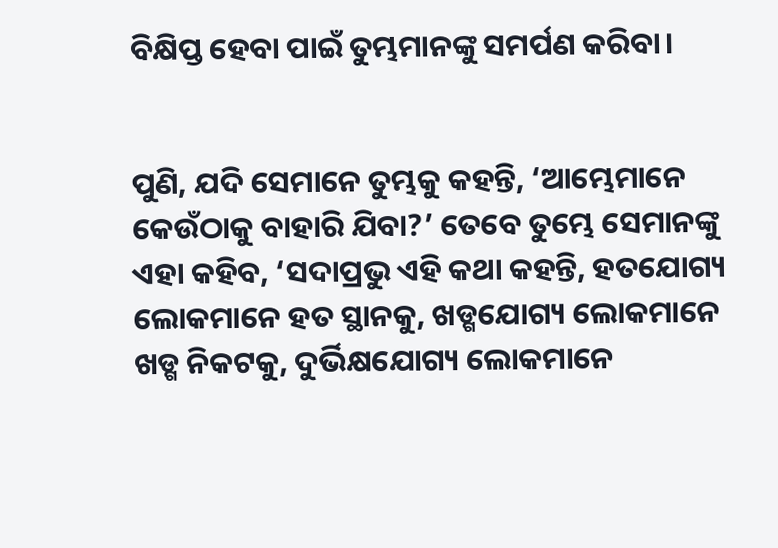ବିକ୍ଷିପ୍ତ ହେବା ପାଇଁ ତୁମ୍ଭମାନଙ୍କୁ ସମର୍ପଣ କରିବା।


ପୁଣି, ଯଦି ସେମାନେ ତୁମ୍ଭକୁ କହନ୍ତି, ‘ଆମ୍ଭେମାନେ କେଉଁଠାକୁ ବାହାରି ଯିବା?’ ତେବେ ତୁମ୍ଭେ ସେମାନଙ୍କୁ ଏହା କହିବ, ‘ସଦାପ୍ରଭୁ ଏହି କଥା କହନ୍ତି, ହତଯୋଗ୍ୟ ଲୋକମାନେ ହତ ସ୍ଥାନକୁ, ଖଡ୍ଗଯୋଗ୍ୟ ଲୋକମାନେ ଖଡ୍ଗ ନିକଟକୁ, ଦୁର୍ଭିକ୍ଷଯୋଗ୍ୟ ଲୋକମାନେ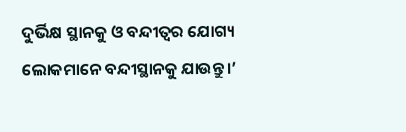ଦୁର୍ଭିକ୍ଷ ସ୍ଥାନକୁ ଓ ବନ୍ଦୀତ୍ୱର ଯୋଗ୍ୟ ଲୋକମାନେ ବନ୍ଦୀସ୍ଥାନକୁ ଯାଉନ୍ତୁ।’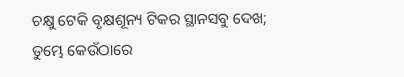ଚକ୍ଷୁ ଟେକି ବୃକ୍ଷଶୂନ୍ୟ ଟିକର ସ୍ଥାନସବୁ ଦେଖ; ତୁମ୍ଭେ କେଉଁଠାରେ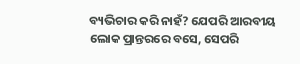ବ୍ୟଭିଚାର କରି ନାହଁ? ଯେପରି ଆରବୀୟ ଲୋକ ପ୍ରାନ୍ତରରେ ବସେ, ସେପରି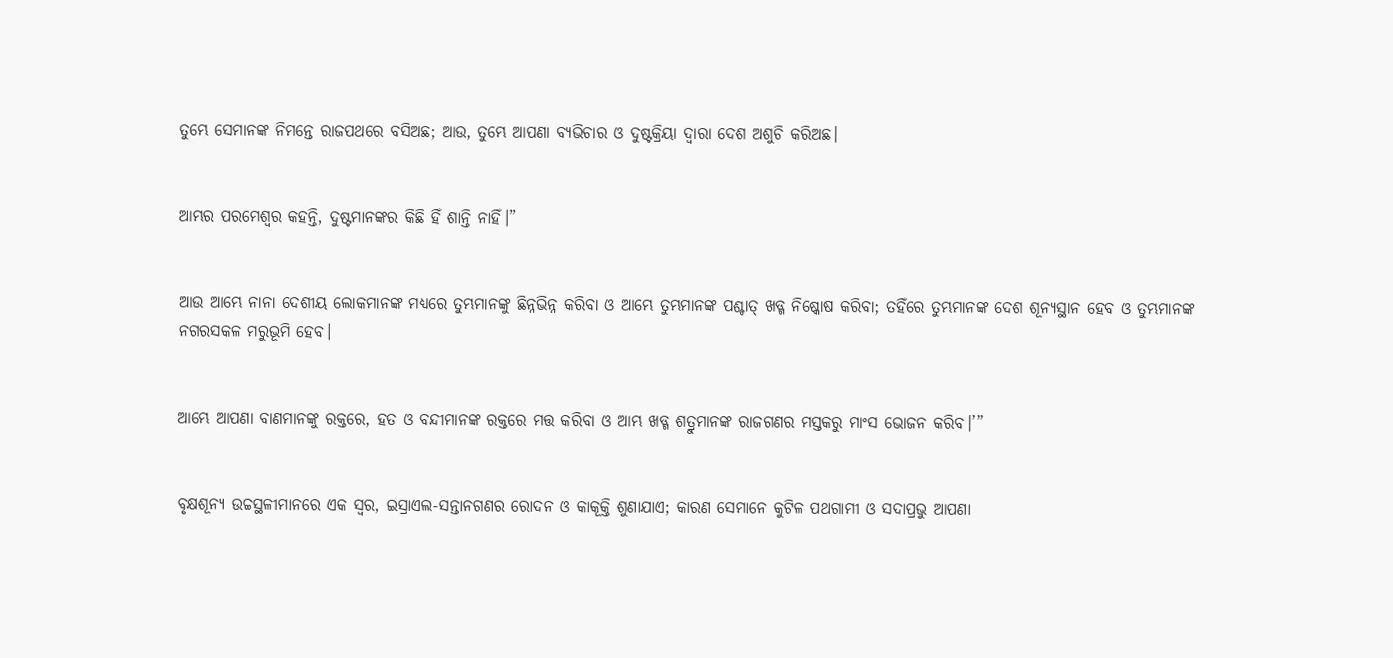ତୁମ୍ଭେ ସେମାନଙ୍କ ନିମନ୍ତେ ରାଜପଥରେ ବସିଅଛ; ଆଉ, ତୁମ୍ଭେ ଆପଣା ବ୍ୟଭିଚାର ଓ ଦୁଷ୍ଟକ୍ରିୟା ଦ୍ୱାରା ଦେଶ ଅଶୁଚି କରିଅଛ।


ଆମ୍ଭର ପରମେଶ୍ୱର କହନ୍ତି, ଦୁଷ୍ଟମାନଙ୍କର କିଛି ହିଁ ଶାନ୍ତି ନାହିଁ।”


ଆଉ ଆମ୍ଭେ ନାନା ଦେଶୀୟ ଲୋକମାନଙ୍କ ମଧ୍ୟରେ ତୁମ୍ଭମାନଙ୍କୁ ଛିନ୍ନଭିନ୍ନ କରିବା ଓ ଆମ୍ଭେ ତୁମ୍ଭମାନଙ୍କ ପଶ୍ଚାତ୍‍ ଖଡ୍ଗ ନିଷ୍କୋଷ କରିବା; ତହିଁରେ ତୁମ୍ଭମାନଙ୍କ ଦେଶ ଶୂନ୍ୟସ୍ଥାନ ହେବ ଓ ତୁମ୍ଭମାନଙ୍କ ନଗରସକଳ ମରୁଭୂମି ହେବ।


ଆମ୍ଭେ ଆପଣା ବାଣମାନଙ୍କୁ ରକ୍ତରେ, ହତ ଓ ବନ୍ଦୀମାନଙ୍କ ରକ୍ତରେ ମତ୍ତ କରିବା ଓ ଆମ୍ଭ ଖଡ୍ଗ ଶତ୍ରୁମାନଙ୍କ ରାଜଗଣର ମସ୍ତକରୁ ମାଂସ ଭୋଜନ କରିବ।’”


ବୃକ୍ଷଶୂନ୍ୟ ଉଚ୍ଚସ୍ଥଳୀମାନରେ ଏକ ସ୍ୱର, ଇସ୍ରାଏଲ-ସନ୍ତାନଗଣର ରୋଦନ ଓ କାକୂକ୍ତି ଶୁଣାଯାଏ; କାରଣ ସେମାନେ କୁଟିଳ ପଥଗାମୀ ଓ ସଦାପ୍ରଭୁ ଆପଣା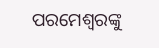ପରମେଶ୍ୱରଙ୍କୁ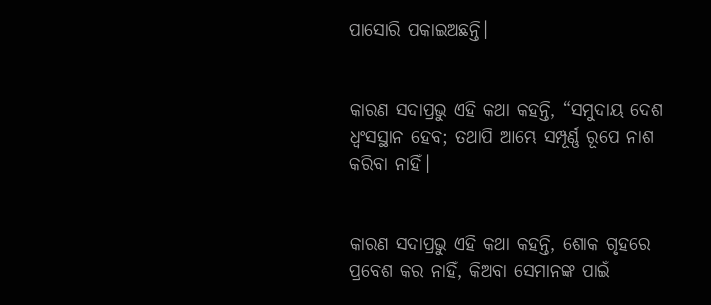ପାସୋରି ପକାଇଅଛନ୍ତି।


କାରଣ ସଦାପ୍ରଭୁ ଏହି କଥା କହନ୍ତି, “ସମୁଦାୟ ଦେଶ ଧ୍ୱଂସସ୍ଥାନ ହେବ; ତଥାପି ଆମ୍ଭେ ସମ୍ପୂର୍ଣ୍ଣ ରୂପେ ନାଶ କରିବା ନାହିଁ।


କାରଣ ସଦାପ୍ରଭୁ ଏହି କଥା କହନ୍ତି, ଶୋକ ଗୃହରେ ପ୍ରବେଶ କର ନାହିଁ, କିଅବା ସେମାନଙ୍କ ପାଇଁ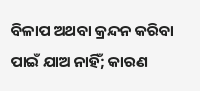ବିଳାପ ଅଥବା କ୍ରନ୍ଦନ କରିବା ପାଇଁ ଯାଅ ନାହିଁ; କାରଣ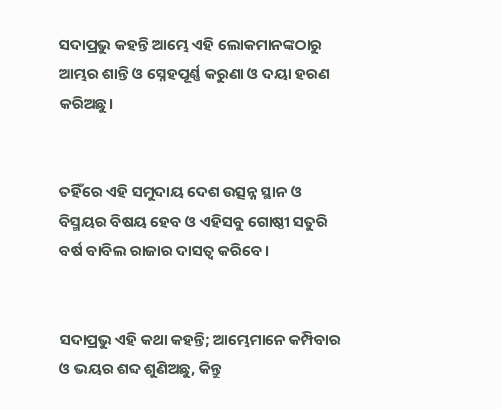ସଦାପ୍ରଭୁ କହନ୍ତି ଆମ୍ଭେ ଏହି ଲୋକମାନଙ୍କଠାରୁ ଆମ୍ଭର ଶାନ୍ତି ଓ ସ୍ନେହପୂର୍ଣ୍ଣ କରୁଣା ଓ ଦୟା ହରଣ କରିଅଛୁ।


ତହିଁରେ ଏହି ସମୁଦାୟ ଦେଶ ଉତ୍ସନ୍ନ ସ୍ଥାନ ଓ ବିସ୍ମୟର ବିଷୟ ହେବ ଓ ଏହିସବୁ ଗୋଷ୍ଠୀ ସତୁରି ବର୍ଷ ବାବିଲ ରାଜାର ଦାସତ୍ୱ କରିବେ।


ସଦାପ୍ରଭୁ ଏହି କଥା କହନ୍ତି; ଆମ୍ଭେମାନେ କମ୍ପିବାର ଓ ଭୟର ଶବ୍ଦ ଶୁଣିଅଛୁ, କିନ୍ତୁ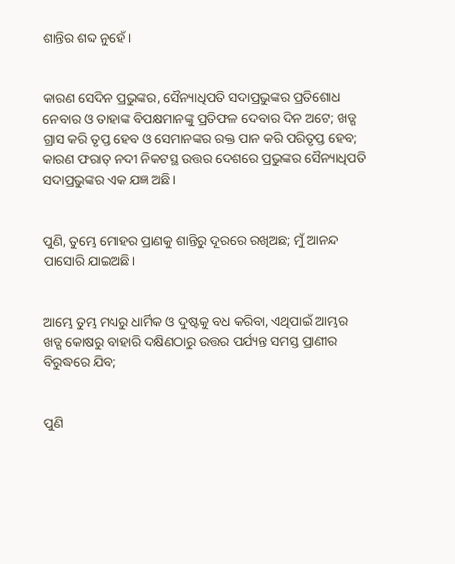ଶାନ୍ତିର ଶବ୍ଦ ନୁହେଁ।


କାରଣ ସେଦିନ ପ୍ରଭୁଙ୍କର, ସୈନ୍ୟାଧିପତି ସଦାପ୍ରଭୁଙ୍କର ପ୍ରତିଶୋଧ ନେବାର ଓ ତାହାଙ୍କ ବିପକ୍ଷମାନଙ୍କୁ ପ୍ରତିଫଳ ଦେବାର ଦିନ ଅଟେ; ଖଡ୍ଗ ଗ୍ରାସ କରି ତୃପ୍ତ ହେବ ଓ ସେମାନଙ୍କର ରକ୍ତ ପାନ କରି ପରିତୃପ୍ତ ହେବ; କାରଣ ଫରାତ୍‍ ନଦୀ ନିକଟସ୍ଥ ଉତ୍ତର ଦେଶରେ ପ୍ରଭୁଙ୍କର ସୈନ୍ୟାଧିପତି ସଦାପ୍ରଭୁଙ୍କର ଏକ ଯଜ୍ଞ ଅଛି।


ପୁଣି, ତୁମ୍ଭେ ମୋହର ପ୍ରାଣକୁ ଶାନ୍ତିରୁ ଦୂରରେ ରଖିଅଛ; ମୁଁ ଆନନ୍ଦ ପାସୋରି ଯାଇଅଛି।


ଆମ୍ଭେ ତୁମ୍ଭ ମଧ୍ୟରୁ ଧାର୍ମିକ ଓ ଦୁଷ୍ଟକୁ ବଧ କରିବା, ଏଥିପାଇଁ ଆମ୍ଭର ଖଡ୍ଗ କୋଷରୁ ବାହାରି ଦକ୍ଷିଣଠାରୁ ଉତ୍ତର ପର୍ଯ୍ୟନ୍ତ ସମସ୍ତ ପ୍ରାଣୀର ବିରୁଦ୍ଧରେ ଯିବ;


ପୁଣି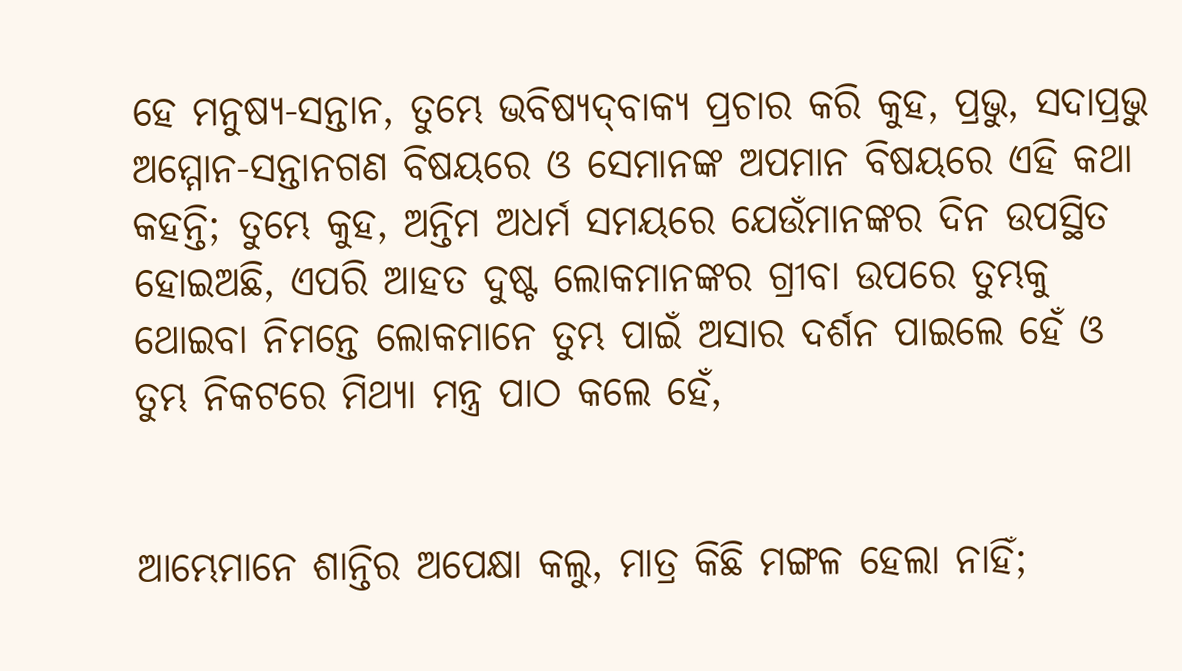ହେ ମନୁଷ୍ୟ-ସନ୍ତାନ, ତୁମ୍ଭେ ଭବିଷ୍ୟଦ୍‍ବାକ୍ୟ ପ୍ରଚାର କରି କୁହ, ପ୍ରଭୁ, ସଦାପ୍ରଭୁ ଅମ୍ମୋନ-ସନ୍ତାନଗଣ ବିଷୟରେ ଓ ସେମାନଙ୍କ ଅପମାନ ବିଷୟରେ ଏହି କଥା କହନ୍ତି; ତୁମ୍ଭେ କୁହ, ଅନ୍ତିମ ଅଧର୍ମ ସମୟରେ ଯେଉଁମାନଙ୍କର ଦିନ ଉପସ୍ଥିତ ହୋଇଅଛି, ଏପରି ଆହତ ଦୁଷ୍ଟ ଲୋକମାନଙ୍କର ଗ୍ରୀବା ଉପରେ ତୁମ୍ଭକୁ ଥୋଇବା ନିମନ୍ତେ ଲୋକମାନେ ତୁମ୍ଭ ପାଇଁ ଅସାର ଦର୍ଶନ ପାଇଲେ ହେଁ ଓ ତୁମ୍ଭ ନିକଟରେ ମିଥ୍ୟା ମନ୍ତ୍ର ପାଠ କଲେ ହେଁ,


ଆମ୍ଭେମାନେ ଶାନ୍ତିର ଅପେକ୍ଷା କଲୁ, ମାତ୍ର କିଛି ମଙ୍ଗଳ ହେଲା ନାହିଁ;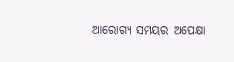ଆରୋଗ୍ୟ ସମୟର ଅପେକ୍ଷା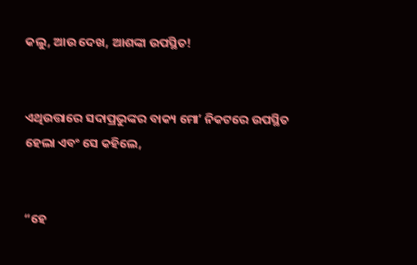କଲୁ, ଆଉ ଦେଖ, ଆଶଙ୍କା ଉପସ୍ଥିତ!


ଏଥିଉତ୍ତାରେ ସଦାପ୍ରଭୁଙ୍କର ବାକ୍ୟ ମୋʼ ନିକଟରେ ଉପସ୍ଥିତ ହେଲା ଏବଂ ସେ କହିଲେ,


“ହେ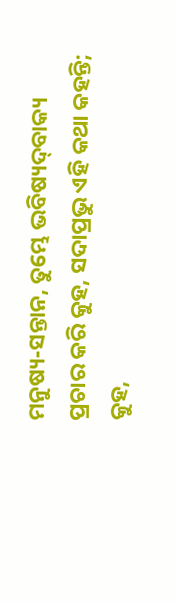ମନୁଷ୍ୟ-ସନ୍ତାନ, ତୁମ୍ଭେ ଭବିଷ୍ୟଦ୍‍ବାକ୍ୟ ପ୍ରଚାର କରି କୁହ, ସଦାପ୍ରଭୁ ଏହି କଥା କହନ୍ତି; କୁହ,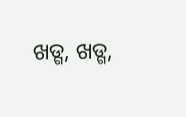ଖଡ୍ଗ, ଖଡ୍ଗ,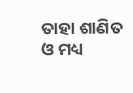ତାହା ଶାଣିତ ଓ ମଧ୍ୟ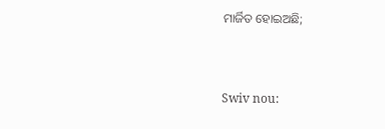ମାର୍ଜିତ ହୋଇଅଛି;


Swiv nou: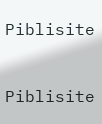Piblisite


Piblisite